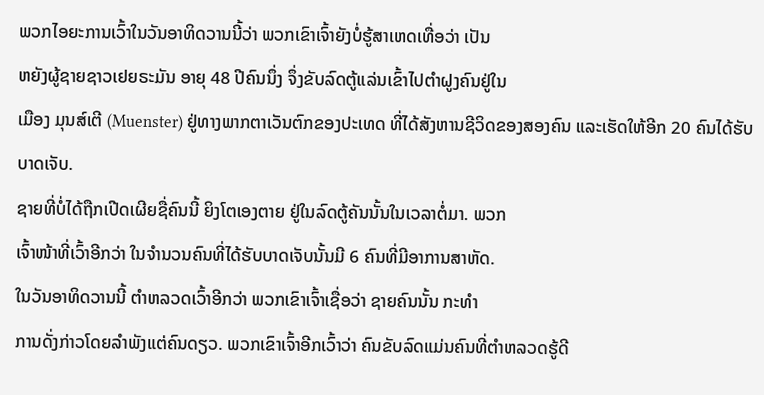ພວກໄອຍະການເວົ້າໃນວັນອາທິດວານນີ້ວ່າ ພວກເຂົາເຈົ້າຍັງບໍ່ຮູ້ສາເຫດເທື່ອວ່າ ເປັນ
ຫຍັງຜູ້ຊາຍຊາວເຢຍຣະມັນ ອາຍຸ 48 ປີຄົນນຶ່ງ ຈຶ່ງຂັບລົດຕູ້ແລ່ນເຂົ້າໄປຕໍາຝູງຄົນຢູ່ໃນ
ເມືອງ ມຸນສ໌ເຕີ (Muenster) ຢູ່ທາງພາກຕາເວັນຕົກຂອງປະເທດ ທີ່ໄດ້ສັງຫານຊີວິດຂອງສອງຄົນ ແລະເຮັດໃຫ້ອີກ 20 ຄົນໄດ້ຮັບບາດເຈັບ.
ຊາຍທີ່ບໍ່ໄດ້ຖືກເປີດເຜີຍຊື່ຄົນນີ້ ຍິງໂຕເອງຕາຍ ຢູ່ໃນລົດຕູ້ຄັນນັ້ນໃນເວລາຕໍ່ມາ. ພວກ
ເຈົ້າໜ້າທີ່ເວົ້າອີກວ່າ ໃນຈໍານວນຄົນທີ່ໄດ້ຮັບບາດເຈັບນັ້ນມີ 6 ຄົນທີ່ມີອາການສາຫັດ.
ໃນວັນອາທິດວານນີ້ ຕໍາຫລວດເວົ້າອີກວ່າ ພວກເຂົາເຈົ້າເຊື່ອວ່າ ຊາຍຄົນນັ້ນ ກະທໍາ
ການດັ່ງກ່າວໂດຍລໍາພັງແຕ່ຄົນດຽວ. ພວກເຂົາເຈົ້າອີກເວົ້າວ່າ ຄົນຂັບລົດແມ່ນຄົນທີ່ຕໍາຫລວດຮູ້ດີ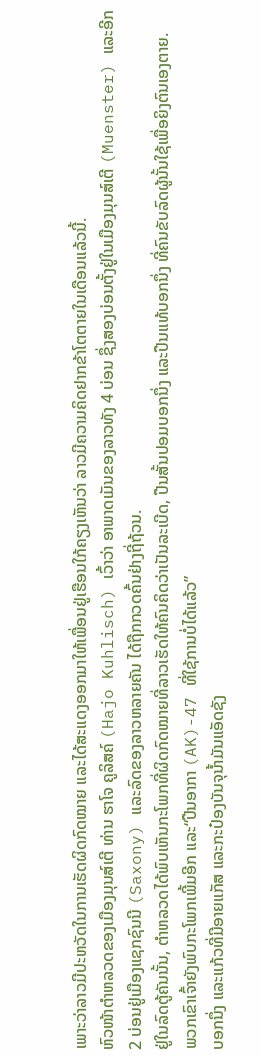ເພາະວ່າລາວມີປະຫວັດໃນການເຮັດຜິດກົດໝາຍ ແລະໄດ້ສະແດງອອກມາໃຫ້ເພື່ອນຢູ່ເຮືອນໃກ້ຄຽງເຫັນວ່າ ລາວມີຄວາມຄິດຢາກຂ້າໂຕຕາຍໃນເດືອນແລ້ວນີ້.
ຫົວໜ້າຕໍາຫລວດຂອງເມືອງມຸນສ໌ເຕີ ທ່ານ ຮາໂຈ ຄູລິສຄ໌ (Hajo Kuhlisch) ເວົ້າວ່າ ອາພາດເມັນຂອງລາວທັງ 4 ບ່ອນ ຊຶ່ງສອງບ່ອນຕັ້ງຢູ່ໃນເມືອງມຸນສ໌ເຕີ (Muenster) ແລະອີກ 2 ບ່ອນຢູ່ເມືອງແຊກຊົນນີ (Saxony) ແລະລົດຂອງລາວຫລາຍຄັນ ໄດ້ຖືກກວດຄົ້ນຢ່າງຖີ່ຖ້ວນ.
ຢູ່ໃນລົດຕູ້ຄັນນັ້ນ, ຕໍາຫລວດໄດ້ພົບເຫັນກະໂພກທີ່ຜິດກົດໝາຍທີ່ລາວເຮັດໃຫ້ຄົນຄິດວ່າເປັນລະເບີດ, ປືນສັ້ນປອມບອກນຶ່ງ ແລະປືນແທ້ບອກນຶ່ງ ທີ່ຄົນຂັບລົດຜູ້ນັ້ນໃຊ້ເພື່ອຍິງຕົນເອງຕາຍ.
ພວກເຂົາເຈົ້າຍັງພົບກະໂພກເພີ້ມອີກ ແລະ“ປືນອາກາ (AK)-47 ທີ່ໃຊ້ການບໍ່ໄດ້ແລ້ວ”
ບອກນຶ່ງ ແລະແກ້ວທີ່ມີອາຍແກັສ ແລະກະປ໋ອງບັນຈຸນໍ້າມັນແອັດຊັງ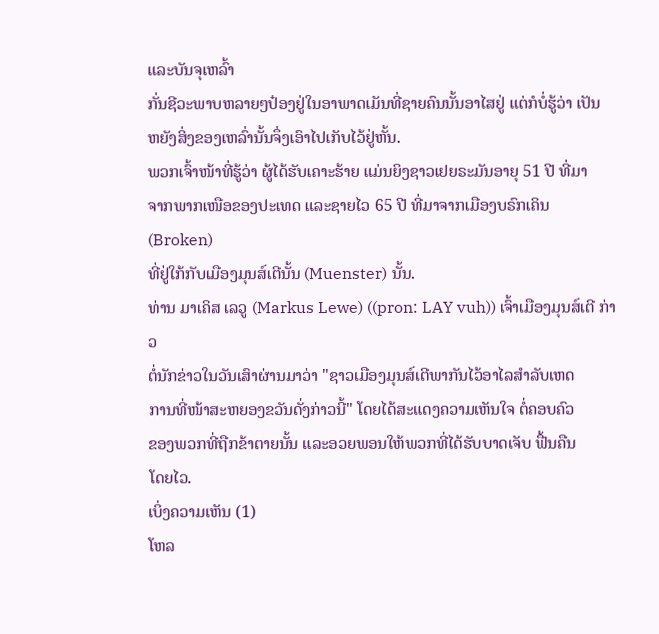ແລະບັນຈຸເຫລົ້າ
ກັ່ນຊີວະພາບຫລາຍໆປ໋ອງຢູ່ໃນອາພາດເມັນທີ່ຊາຍຄົນນັ້ນອາໄສຢູ່ ແຕ່ກໍບໍ່ຮູ້ວ່າ ເປັນ
ຫຍັງສິ່ງຂອງເຫລົ່ານັ້ນຈຶ່ງເອົາໄປເກັບໄວ້ຢູ່ຫັ້ນ.
ພວກເຈົ້າໜ້າທີ່ຮູ້ວ່າ ຜູ້ໄດ້ຮັບເຄາະຮ້າຍ ແມ່ນຍິງຊາວເຢຍຣະມັນອາຍຸ 51 ປີ ທີ່ມາ
ຈາກພາກເໜືອຂອງປະເທດ ແລະຊາຍໄວ 65 ປີ ທີ່ມາຈາກເມືອງບຣົກເຄິນ (Broken)
ທີ່ຢູ່ໃກ້ກັບເມືອງມຸນສ໌ເຕີນັ້ນ (Muenster) ນັ້ນ.
ທ່ານ ມາເຄິສ ເລວູ (Markus Lewe) ((pron: LAY vuh)) ເຈົ້າເມືອງມຸນສ໌ເຕີ ກ່າວ
ຕໍ່ນັກຂ່າວໃນວັນເສົາຜ່ານມາວ່າ "ຊາວເມືອງມຸນສ໌ເຕີພາກັນໄວ້ອາໄລສຳລັບເຫດ
ການທີ່ໜ້າສະຫຍອງຂວັນດັ່ງກ່າວນີ້" ໂດຍໄດ້ສະແດງຄວາມເຫັນໃຈ ຕໍ່ຄອບຄົວ
ຂອງພວກທີ່ຖືກຂ້າຕາຍນັ້ນ ແລະອວຍພອນໃຫ້ພວກທີ່ໄດ້ຮັບບາດເຈັບ ຟື້ນຄືນ
ໂດຍໄວ.
ເບິ່ງຄວາມເຫັນ (1)
ໂຫລ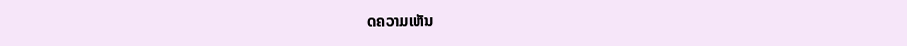ດຄວາມເຫັນ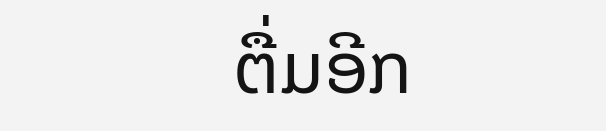ຕື່ມອີກ